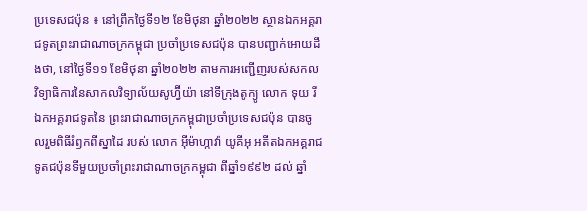ប្រទេសជប៉ុន ៖ នៅព្រឹកថ្ងៃទី១២ ខែមិថុនា ឆ្នាំ២០២២ ស្ថានឯកអគ្គរាជទូតព្រះរាជាណាចក្រកម្ពុជា ប្រចាំប្រទេសជប៉ុន បានបញ្ជាក់អោយដឹងថា, នៅថ្ងៃទី១១ ខែមិថុនា ឆ្នាំ២០២២ តាមការអញ្ជើញរបស់សកលវិទ្យាធិការនៃសាកលវិទ្យាល័យសូហ្វ៊ីយ៉ា នៅទីក្រុងតូក្យូ លោក ទុយ រី ឯកអគ្គរាជទូតនៃ ព្រះរាជាណាចក្រកម្ពុជាប្រចាំប្រទេសជប៉ុន បានចូលរួមពិធីរំឭកពីស្នាដៃ របស់ លោក អ៊ីម៉ាហ្កាវ៉ា យូគីអុ អតីតឯកអគ្គរាជទូតជប៉ុនទីមួយប្រចាំព្រះរាជាណាចក្រកម្ពុជា ពីឆ្នាំ១៩៩២ ដល់ ឆ្នាំ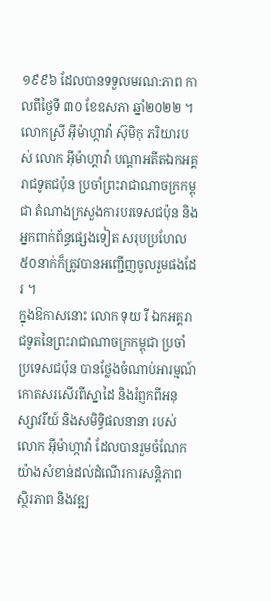១៩៩៦ ដែលបានទទួលមរណ:ភាព កាលពីថ្ងៃទី ៣០ ខែឧសភា ឆ្នាំ២០២២ ។
លោកស្រី អ៊ីម៉ាហ្កាវ៉ា ស៊ុមិកុ ភរិយារបស់ លោក អ៊ីម៉ាហ្គាវ៉ា បណ្តាអតីតឯកអគ្គរាជទូតជប៉ុន ប្រចាំព្រះរាជាណាចក្រកម្ពុជា តំណាងក្រសួងការបរទេសជប៉ុន និងអ្នកពាក់ព័ន្ធផ្សេងទៀត សរុបប្រហែល ៥០នាក់ក៏ត្រូវបានអញ្ជើញចូលរួមផងដែរ ។
ក្នុងឱកាសនោះ លោក ទុយ រី ឯកអគ្គរាជទូតនៃព្រះរាជាណាចក្រកម្ពុជា ប្រចាំប្រទេសជប៉ុន បានថ្លែងចំណាប់អារម្មណ៍ កោតសរសើរពីស្នាដៃ និងរំព្ញកពីឣនុស្សាវរីយ៍ និងសមិទ្ធិផលនានា របស់លោក អ៊ីម៉ាហ្កាវ៉ា ដែលបានរួមចំណែកយ៉ាងសំខាន់ដល់ដំណើរការសន្តិភាព ស្ថិរភាព និងវឌ្ឍ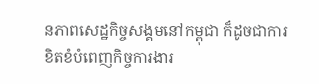នភាពសេដ្ឋកិច្ចសង្គមនៅកម្ពុជា ក៏ដូចជាការខិតខំបំពេញកិច្ចការងារ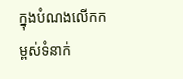ក្នុងបំណងលើកកម្ពស់ទំនាក់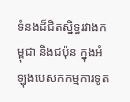ទំនងដ៏ជិតស្និទ្ធរវាងកម្ពុជា និងជប៉ុន ក្នុងឣំឡុងបេសកកម្មការទូត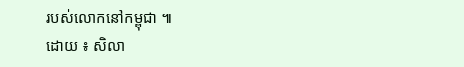របស់លោកនៅកម្ពុជា ៕
ដោយ ៖ សិលា